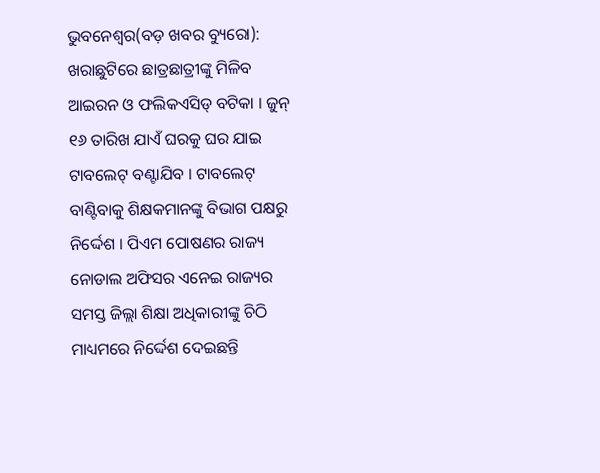ଭୁବନେଶ୍ୱର(ବଡ଼ ଖବର ବ୍ୟୁରୋ): ଖରାଛୁଟିରେ ଛାତ୍ରଛାତ୍ରୀଙ୍କୁ ମିଳିବ ଆଇରନ ଓ ଫଲିକଏସିଡ୍ ବଟିକା । ଜୁନ୍ ୧୬ ତାରିଖ ଯାଏଁ ଘରକୁ ଘର ଯାଇ ଟାବଲେଟ୍ ବଣ୍ଟାଯିବ । ଟାବଲେଟ୍ ବାଣ୍ଟିବାକୁ ଶିକ୍ଷକମାନଙ୍କୁ ବିଭାଗ ପକ୍ଷରୁ ନିର୍ଦ୍ଦେଶ । ପିଏମ ପୋଷଣର ରାଜ୍ୟ ନୋଡାଲ ଅଫିସର ଏନେଇ ରାଜ୍ୟର ସମସ୍ତ ଜିଲ୍ଲା ଶିକ୍ଷା ଅଧିକାରୀଙ୍କୁ ଚିଠି ମାଧ୍ୟମରେ ନିର୍ଦ୍ଦେଶ ଦେଇଛନ୍ତି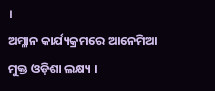।
ଅମ୍ଳାନ କାର୍ଯ୍ୟକ୍ରମରେ ଆନେମିଆ ମୁକ୍ତ ଓଡ଼ିଶା ଲକ୍ଷ୍ୟ ।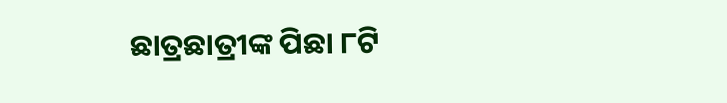ଛାତ୍ରଛାତ୍ରୀଙ୍କ ପିଛା ୮ଟି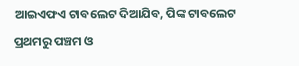ଆଇଏଫଏ ଟାବଲେଟ ଦିଆଯିବ, ପିଙ୍କ ଟାବଲେଟ ପ୍ରଥମରୁ ପଞ୍ଚମ ଓ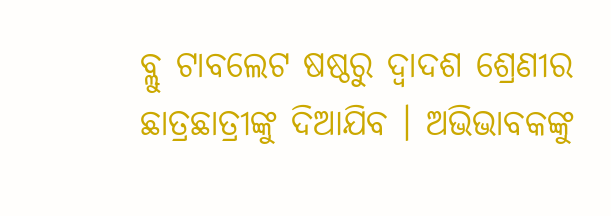ବ୍ଲୁ ଟାବଲେଟ ଷଷ୍ଠରୁ ଦ୍ୱାଦଶ ଶ୍ରେଣୀର ଛାତ୍ରଛାତ୍ରୀଙ୍କୁ ଦିଆଯିବ । ଅଭିଭାବକଙ୍କୁ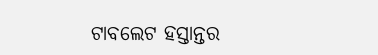ଟାବଲେଟ ହସ୍ତାନ୍ତର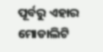ପୂର୍ବରୁ ଏହାର ମୋଡାଲିଟି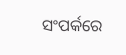ସଂପର୍କରେ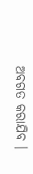ଅବଗତ କରାଯିବ ।